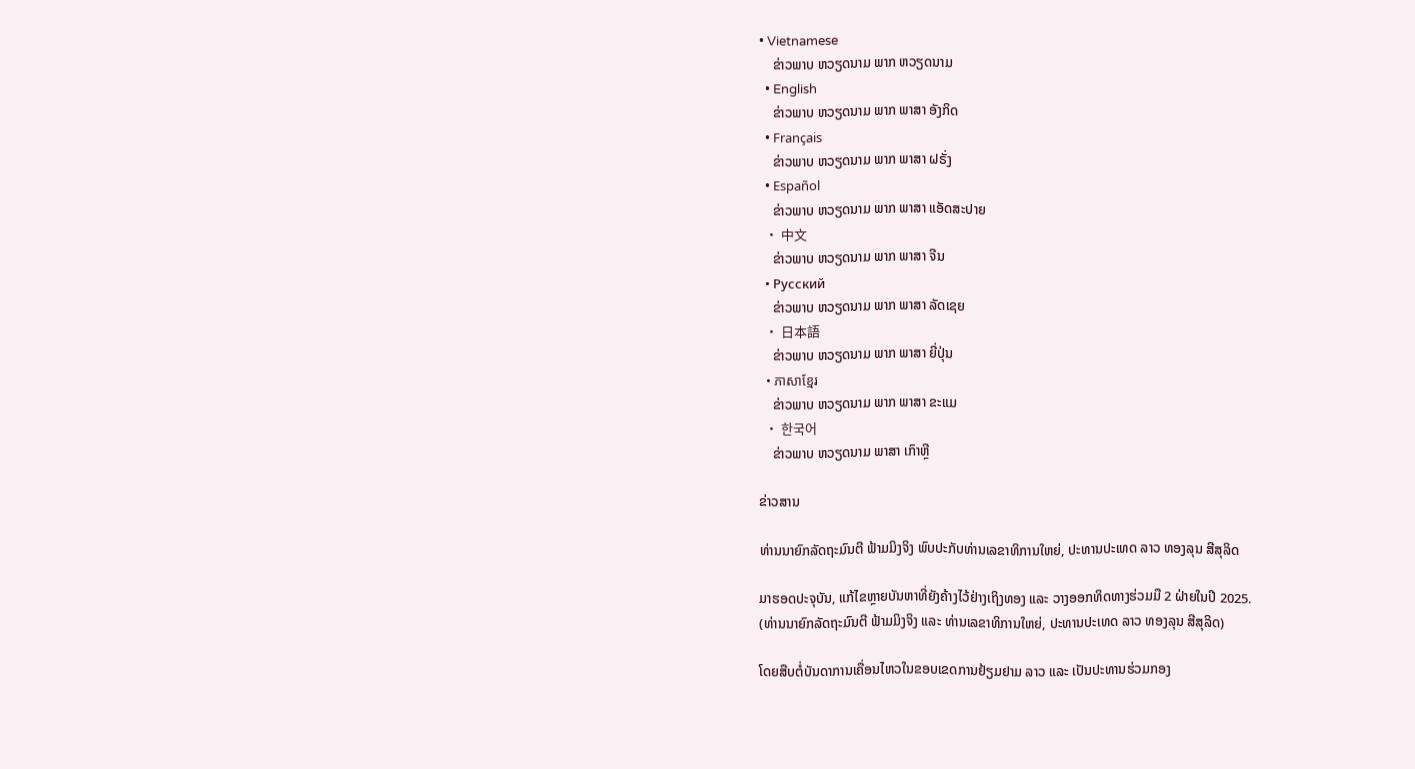• Vietnamese
    ຂ່າວພາບ ຫວຽດນາມ ພາກ ຫວຽດນາມ
  • English
    ຂ່າວພາບ ຫວຽດນາມ ພາກ ພາສາ ອັງກິດ
  • Français
    ຂ່າວພາບ ຫວຽດນາມ ພາກ ພາສາ ຝຣັ່ງ
  • Español
    ຂ່າວພາບ ຫວຽດນາມ ພາກ ພາສາ ແອັດສະປາຍ
  • 中文
    ຂ່າວພາບ ຫວຽດນາມ ພາກ ພາສາ ຈີນ
  • Русский
    ຂ່າວພາບ ຫວຽດນາມ ພາກ ພາສາ ລັດເຊຍ
  • 日本語
    ຂ່າວພາບ ຫວຽດນາມ ພາກ ພາສາ ຍີ່ປຸ່ນ
  • ភាសាខ្មែរ
    ຂ່າວພາບ ຫວຽດນາມ ພາກ ພາສາ ຂະແມ
  • 한국어
    ຂ່າວພາບ ຫວຽດນາມ ພາສາ ເກົາຫຼີ

ຂ່າວສານ

ທ່ານນາຍົກລັດຖະມົນຕີ ຟ້າມມິງຈິງ ພົບປະກັບທ່ານເລຂາທິການໃຫຍ່, ປະທານປະເທດ ລາວ ທອງລຸນ ສີສຸລິດ

ມາຮອດປະຈຸບັນ, ແກ້ໄຂຫຼາຍບັນຫາທີ່ຍັງຄ້າງໄວ້ຢ່າງເຖິງທອງ ແລະ ວາງອອກທິດທາງຮ່ວມມື 2 ຝ່າຍໃນປີ 2025.
(ທ່ານນາຍົກລັດຖະມົນຕີ ຟ້າມມິງຈິງ ແລະ ທ່ານເລຂາທິການໃຫຍ່, ປະທານປະເທດ ລາວ ທອງລຸນ ສີສຸລິດ)

ໂດຍສືບຕໍ່ບັນດາການເຄື່ອນໄຫວໃນຂອບເຂດການຢ້ຽມຢາມ ລາວ ແລະ ເປັນປະທານຮ່ວມກອງ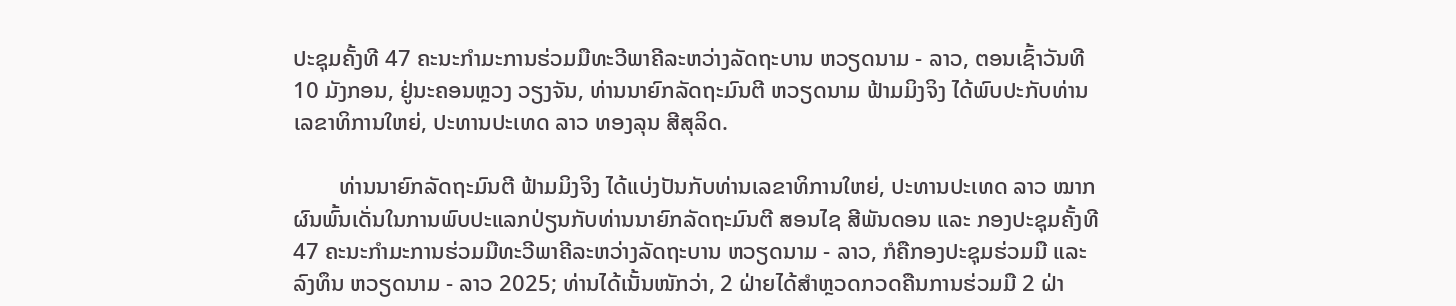ປະຊຸມຄັ້ງທີ 47 ຄະນະກຳມະການຮ່ວມມືທະວີພາຄີລະຫວ່າງລັດຖະບານ ຫວຽດນາມ - ລາວ, ຕອນເຊົ້າວັນທີ 10 ມັງກອນ, ຢູ່ນະຄອນຫຼວງ ວຽງຈັນ, ທ່ານນາຍົກລັດຖະມົນຕີ ຫວຽດນາມ ຟ້າມມິງຈິງ ໄດ້ພົບປະກັບທ່ານເລຂາທິການໃຫຍ່, ປະທານປະເທດ ລາວ ທອງລຸນ ສີສຸລິດ.

        ທ່ານນາຍົກລັດຖະມົນຕີ ຟ້າມມິງຈິງ ໄດ້ແບ່ງປັນກັບທ່ານເລຂາທິການໃຫຍ່, ປະທານປະເທດ ລາວ ໝາກຜົນພົ້ນເດັ່ນໃນການພົບປະແລກປ່ຽນກັບທ່ານນາຍົກລັດຖະມົນຕີ ສອນໄຊ ສີພັນດອນ ແລະ ກອງປະຊຸມຄັ້ງທີ 47 ຄະນະກຳມະການຮ່ວມມືທະວີພາຄີລະຫວ່າງລັດຖະບານ ຫວຽດນາມ - ລາວ, ກໍຄືກອງປະຊຸມຮ່ວມມື ແລະ ລົງທຶນ ຫວຽດນາມ - ລາວ 2025; ທ່ານໄດ້ເນັ້ນໜັກວ່າ, 2 ຝ່າຍໄດ້ສຳຫຼວດກວດຄືນການຮ່ວມມື 2 ຝ່າ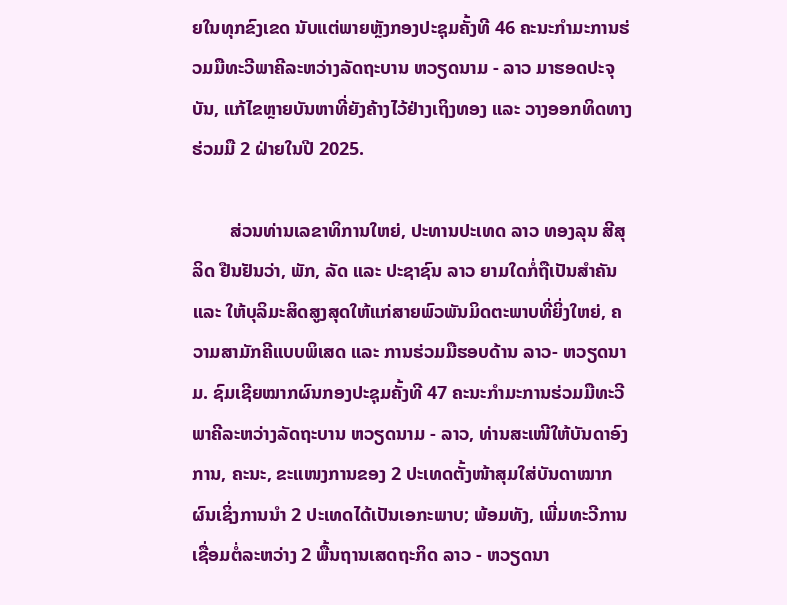ຍໃນທຸກຂົງເຂດ ນັບແຕ່ພາຍຫຼັງກອງປະຊຸມຄັ້ງທີ 46 ຄະນະກຳມະການຮ່ວມມືທະວີພາຄີລະຫວ່າງລັດຖະບານ ຫວຽດນາມ - ລາວ ມາຮອດປະຈຸບັນ, ແກ້ໄຂຫຼາຍບັນຫາທີ່ຍັງຄ້າງໄວ້ຢ່າງເຖິງທອງ ແລະ ວາງອອກທິດທາງຮ່ວມມື 2 ຝ່າຍໃນປີ 2025.

        ສ່ວນທ່ານເລຂາທິການໃຫຍ່, ປະທານປະເທດ ລາວ ທອງລຸນ ສີສຸລິດ ຢືນຢັນວ່າ, ພັກ, ລັດ ແລະ ປະຊາຊົນ ລາວ ຍາມໃດກໍ່ຖືເປັນສຳຄັນ ແລະ ໃຫ້ບຸລິມະສິດສູງສຸດໃຫ້ແກ່ສາຍພົວພັນມິດຕະພາບທີ່ຍິ່ງໃຫຍ່, ຄວາມສາມັກຄີແບບພິເສດ ແລະ ການຮ່ວມມືຮອບດ້ານ ລາວ- ຫວຽດນາມ. ຊົມເຊີຍໝາກຜົນກອງປະຊຸມຄັ້ງທີ 47 ຄະນະກຳມະການຮ່ວມມືທະວີພາຄີລະຫວ່າງລັດຖະບານ ຫວຽດນາມ - ລາວ, ທ່ານສະເໜີໃຫ້ບັນດາອົງການ, ຄະນະ, ຂະແໜງການຂອງ 2 ປະເທດຕັ້ງໜ້າສຸມໃສ່ບັນດາໝາກຜົນເຊິ່ງການນຳ 2 ປະເທດໄດ້ເປັນເອກະພາບ; ພ້ອມທັງ, ເພີ່ມທະວີການເຊື່ອມຕໍ່ລະຫວ່າງ 2 ພື້ນຖານເສດຖະກິດ ລາວ - ຫວຽດນາ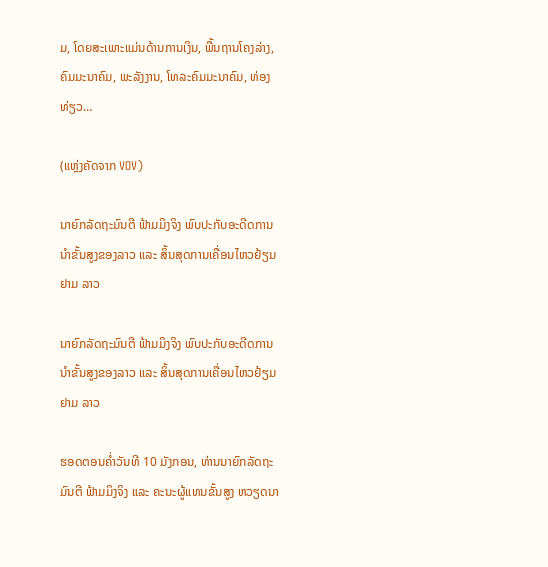ມ, ໂດຍສະເພາະແມ່ນດ້ານການເງິນ, ພື້ນຖານໂຄງລ່າງ, ຄົມມະນາຄົມ, ພະລັງງານ, ໂທລະຄົມມະນາຄົມ, ທ່ອງທ່ຽວ…

(ແຫຼ່ງຄັດຈາກ VOV)

ນາຍົກລັດຖະມົນຕີ ຟ້າມມິງຈິງ ພົບປະກັບອະດີດການນຳຂັ້ນສູງຂອງລາວ ແລະ ສິ້ນສຸດການເຄື່ອນໄຫວຢ້ຽມຢາມ ລາວ

ນາຍົກລັດຖະມົນຕີ ຟ້າມມິງຈິງ ພົບປະກັບອະດີດການນຳຂັ້ນສູງຂອງລາວ ແລະ ສິ້ນສຸດການເຄື່ອນໄຫວຢ້ຽມຢາມ ລາວ

ຮອດຕອນຄ່ຳວັນທີ 10 ມັງກອນ, ທ່ານນາຍົກລັດຖະມົນຕີ ຟ້າມມິງຈິງ ແລະ ຄະນະຜູ້ແທນຂັ້ນສູງ ຫວຽດນາ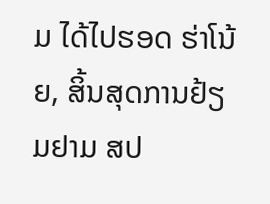ມ ໄດ້ໄປຮອດ ຮ່າໂນ້ຍ, ສິ້ນສຸດການຢ້ຽມຢາມ ສປ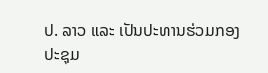ປ. ລາວ ແລະ ເປັນປະທານຮ່ວມກອງປະຊຸມ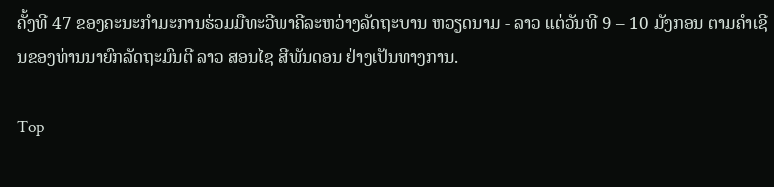ຄັ້ງທີ 47 ຂອງຄະນະກຳມະການຮ່ວມມືທະວີພາຄີລະຫວ່າງລັດຖະບານ ຫວຽດນາມ - ລາວ ແຕ່ວັນທີ 9 – 10 ມັງກອນ ຕາມຄຳເຊີນຂອງທ່ານນາຍົກລັດຖະມົນຕີ ລາວ ສອນໄຊ ສີພັນດອນ ຢ່າງເປັນທາງການ.

Top